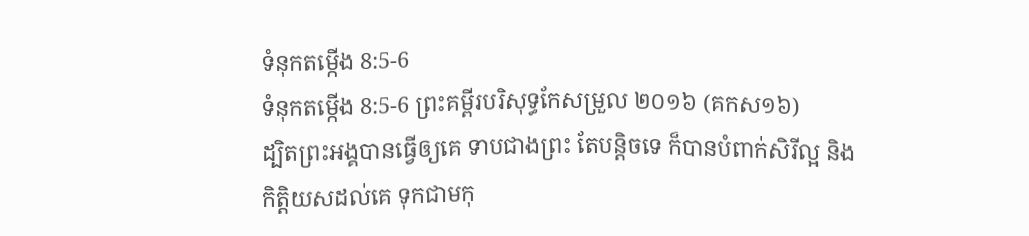ទំនុកតម្កើង 8:5-6
ទំនុកតម្កើង 8:5-6 ព្រះគម្ពីរបរិសុទ្ធកែសម្រួល ២០១៦ (គកស១៦)
ដ្បិតព្រះអង្គបានធ្វើឲ្យគេ ទាបជាងព្រះ តែបន្តិចទេ ក៏បានបំពាក់សិរីល្អ និងកិត្តិយសដល់គេ ទុកជាមកុ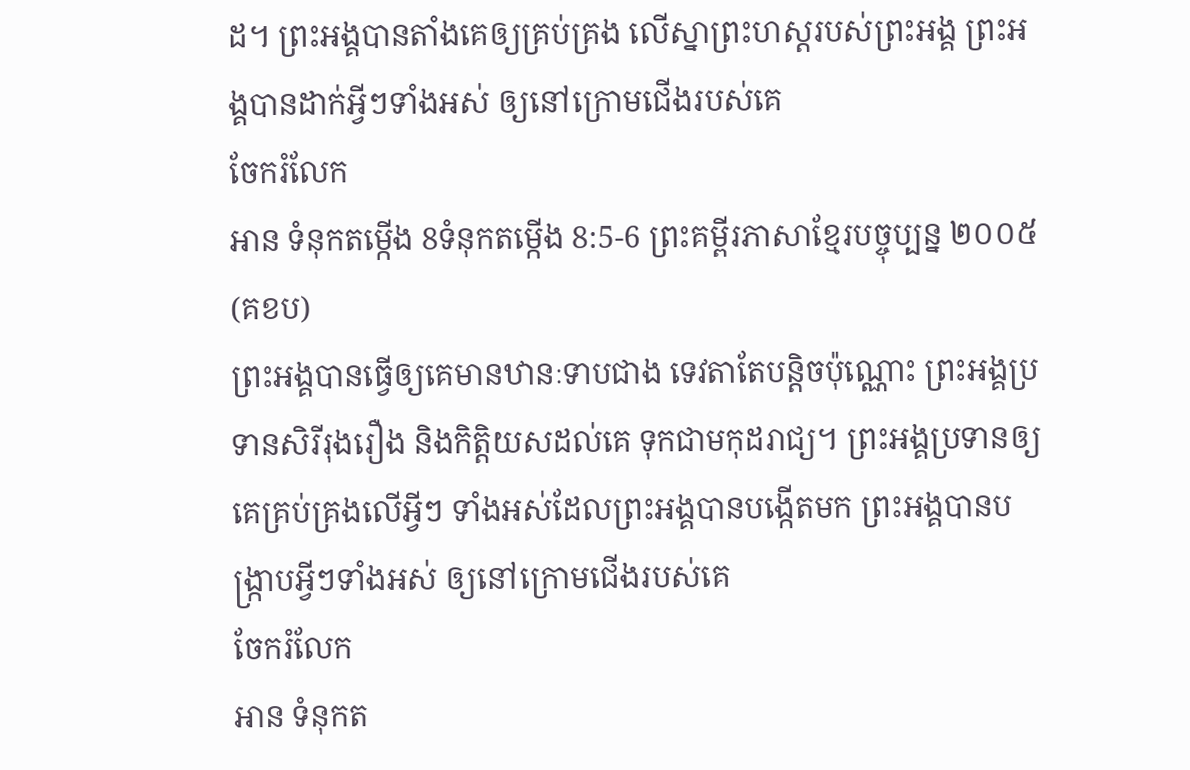ដ។ ព្រះអង្គបានតាំងគេឲ្យគ្រប់គ្រង លើស្នាព្រះហស្តរបស់ព្រះអង្គ ព្រះអង្គបានដាក់អ្វីៗទាំងអស់ ឲ្យនៅក្រោមជើងរបស់គេ
ចែករំលែក
អាន ទំនុកតម្កើង 8ទំនុកតម្កើង 8:5-6 ព្រះគម្ពីរភាសាខ្មែរបច្ចុប្បន្ន ២០០៥ (គខប)
ព្រះអង្គបានធ្វើឲ្យគេមានឋានៈទាបជាង ទេវតាតែបន្តិចប៉ុណ្ណោះ ព្រះអង្គប្រទានសិរីរុងរឿង និងកិត្តិយសដល់គេ ទុកជាមកុដរាជ្យ។ ព្រះអង្គប្រទានឲ្យគេគ្រប់គ្រងលើអ្វីៗ ទាំងអស់ដែលព្រះអង្គបានបង្កើតមក ព្រះអង្គបានបង្ក្រាបអ្វីៗទាំងអស់ ឲ្យនៅក្រោមជើងរបស់គេ
ចែករំលែក
អាន ទំនុកត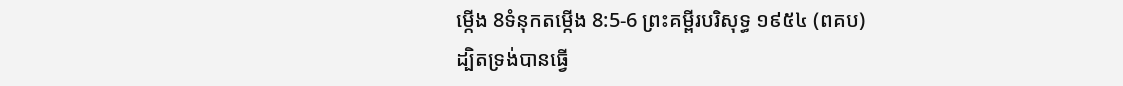ម្កើង 8ទំនុកតម្កើង 8:5-6 ព្រះគម្ពីរបរិសុទ្ធ ១៩៥៤ (ពគប)
ដ្បិតទ្រង់បានធ្វើ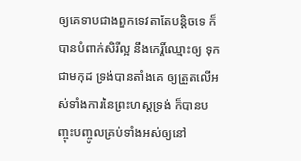ឲ្យគេទាបជាងពួកទេវតាតែបន្តិចទេ ក៏បានបំពាក់សិរីល្អ នឹងកេរ្តិ៍ឈ្មោះឲ្យ ទុកជាមកុដ ទ្រង់បានតាំងគេ ឲ្យត្រួតលើអស់ទាំងការនៃព្រះហស្តទ្រង់ ក៏បានបញ្ចុះបញ្ចូលគ្រប់ទាំងអស់ឲ្យនៅ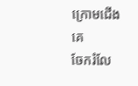ក្រោមជើងគេ
ចែករំលែ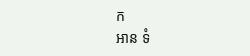ក
អាន ទំ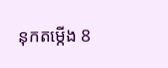នុកតម្កើង 8